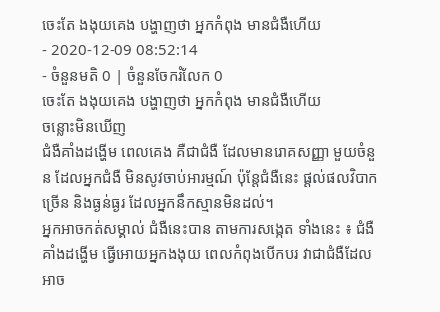ចេះតែ ងងុយគេង បង្ហាញថា អ្នកកំពុង មានជំងឺហើយ
- 2020-12-09 08:52:14
- ចំនួនមតិ 0 | ចំនួនចែករំលែក 0
ចេះតែ ងងុយគេង បង្ហាញថា អ្នកកំពុង មានជំងឺហើយ
ចន្លោះមិនឃើញ
ជំងឺគាំងដង្ហើម ពេលគេង គឺជាជំងឺ ដែលមានរោគសញ្ញា មួយចំនួន ដែលអ្នកជំងឺ មិនសូវចាប់អារម្មណ៍ ប៉ុន្តែជំងឺនេះ ផ្តល់ផលវិបាកច្រើន និងធ្ងន់ធ្ងរ ដែលអ្នកនឹកស្មានមិនដល់។
អ្នកអាចកត់សម្គាល់ ជំងឺនេះបាន តាមការសង្កេត ទាំងនេះ ៖ ជំងឺគាំងដង្ហើម ធ្វើអោយអ្នកងងុយ ពេលកំពុងបើកបរ វាជាជំងឺដែលអាច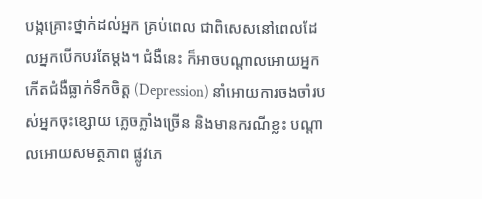បង្កគ្រោះថ្នាក់ដល់អ្នក គ្រប់ពេល ជាពិសេសនៅពេលដែលអ្នកបើកបរតែម្តង។ ជំងឺនេះ ក៏អាចបណ្តាលអោយអ្នក កើតជំងឺធ្លាក់ទឹកចិត្ត (Depression) នាំអោយការចងចាំរបស់អ្នកចុះខ្សោយ ភ្លេចភ្លាំងច្រើន និងមានករណីខ្លះ បណ្តាលអោយសមត្ថភាព ផ្លូវភេ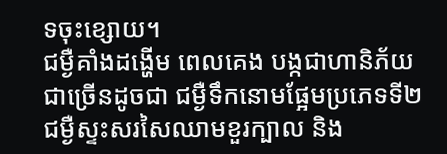ទចុះខ្សោយ។
ជម្ងឺគាំងដង្ហើម ពេលគេង បង្កជាហានិភ័យ ជាច្រើនដូចជា ជម្ងឺទឹកនោមផ្អែមប្រភេទទី២ ជម្ងឺស្ទះសរសៃឈាមខួរក្បាល និង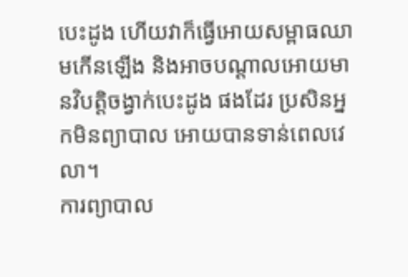បេះដូង ហើយវាក៏ធ្វើអោយសម្ពាធឈាមកើនឡើង និងអាចបណ្ដាលអោយមានវិបត្តិចង្វាក់បេះដូង ផងដែរ ប្រសិនអ្នកមិនព្យាបាល អោយបានទាន់ពេលវេលា។
ការព្យាបាល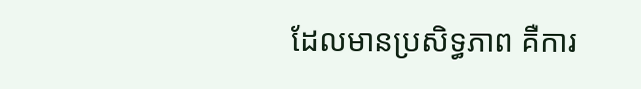ដែលមានប្រសិទ្ធភាព គឺការ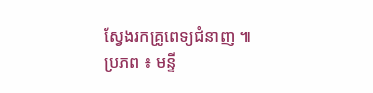ស្វែងរកគ្រូពេទ្យជំនាញ ៕
ប្រភព ៖ មន្ទី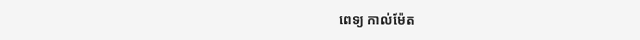ពេទ្យ កាល់ម៉ែត